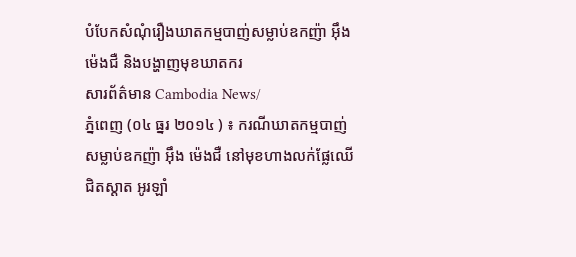បំបែកសំណុំរឿងឃាតកម្មបាញ់សម្លាប់ឧកញ៉ា អ៊ឹង ម៉េងជឺ និងបង្ហាញមុខឃាតករ
សារព័ត៌មាន Cambodia News/
ភ្នំពេញ (០៤ ធ្នរ ២០១៤ ) ៖ ករណីឃាតកម្មបាញ់សម្លាប់ឧកញ៉ា អ៊ឹង ម៉េងជឺ នៅមុខហាងលក់ផ្លែឈើ ជិតស្ដាត អូរឡាំ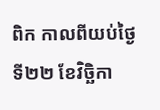ពិក កាលពីយប់ថ្ងៃទី២២ ខែវិច្ឆិកា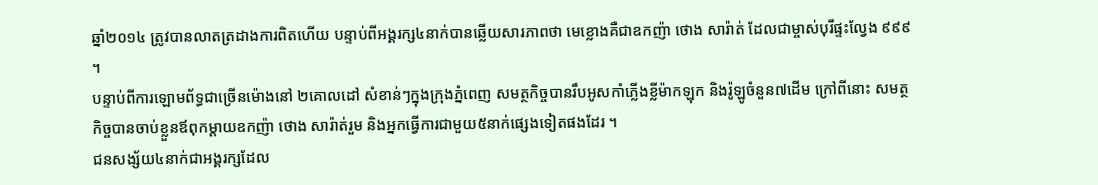ឆ្នាំ២០១៤ ត្រូវបានលាតត្រដាងការពិតហើយ បន្ទាប់ពីអង្គរក្ស៤នាក់បានឆ្លើយសារភាពថា មេខ្លោងគឺជាឧកញ៉ា ថោង សារ៉ាត់ ដែលជាម្ចាស់បុរីផ្ទះល្វែង ៩៩៩ ។
បន្ទាប់ពីការឡោមព័ទ្ធជាច្រើនម៉ោងនៅ ២គោលដៅ សំខាន់ៗក្នុងក្រុងភ្នំពេញ សមត្ថកិច្ចបានរឹបអូសកាំភ្លើងខ្លីម៉ាកឡុក និងរ៉ូឡូចំនួន៧ដើម ក្រៅពីនោះ សមត្ថកិច្ចបានចាប់ខ្លួនឪពុកម្តាយឧកញ៉ា ថោង សារ៉ាត់រួម និងអ្នកធ្វើការជាមួយ៥នាក់ផ្សេងទៀតផងដែរ ។
ជនសង្ស័យ៤នាក់ជាអង្គរក្សដែល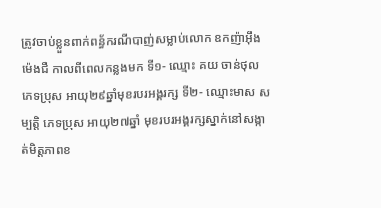ត្រូវចាប់ខ្លួនពាក់ពន្ធ័ករណីបាញ់សម្លាប់លោក ឧកញ៉ាអ៊ឹង ម៉េងជឺ កាលពីពេលកន្លងមក ទី១- ឈ្មោះ គយ ចាន់ថុល ភេទប្រុស អាយុ២៩ឆ្នាំមុខរបរអង្គរក្ស ទី២- ឈ្មោះមាស សម្បត្តិ ភេទប្រុស អាយុ២៧ឆ្នាំ មុខរបរអង្គរក្សស្នាក់នៅសង្កាត់មិត្តភាពខ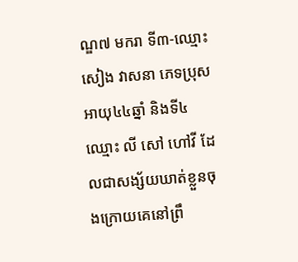ណ្ឌ៧ មករា ទី៣-ឈ្មោះ សៀង វាសនា ភេទប្រុស អាយុ៤៤ឆ្នាំ និងទី៤ ឈ្មោះ លី សៅ ហៅវី ដែលជាសង្ស័យឃាត់ខ្លួនចុងក្រោយគេនៅព្រឹ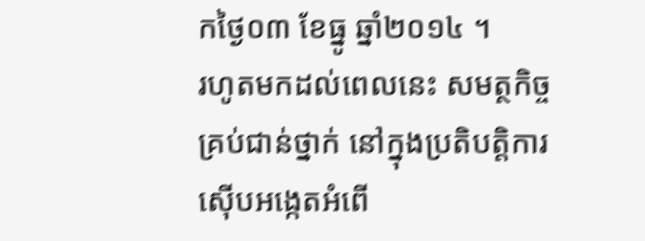កថ្ងៃ០៣ ខែធ្នូ ឆ្នាំ២០១៤ ។
រហូតមកដល់ពេលនេះ សមត្ថកិច្ចគ្រប់ជាន់ថ្នាក់ នៅក្នុងប្រតិបត្ដិការស៊ើបអង្កេតអំពើ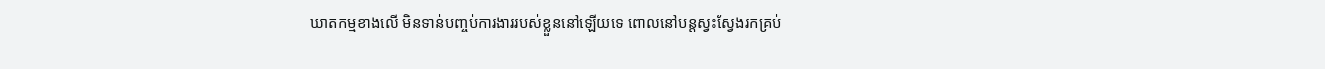ឃាតកម្មខាងលើ មិនទាន់បញ្ចប់ការងាររបស់ខ្លួននៅឡើយទេ ពោលនៅបន្ដស្វះស្វែងរកគ្រប់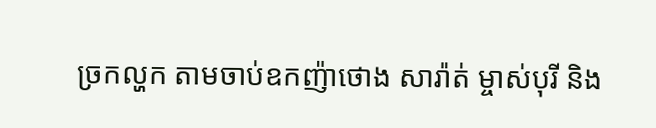ច្រកល្ហក តាមចាប់ឧកញ៉ាថោង សារ៉ាត់ ម្ចាស់បុរី និង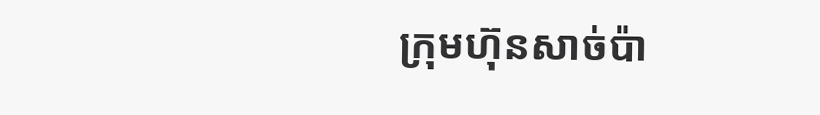ក្រុមហ៊ុនសាច់ប៉ា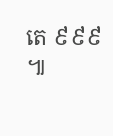តេ ៩៩៩ ៕